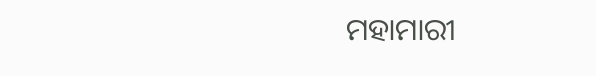ମହାମାରୀ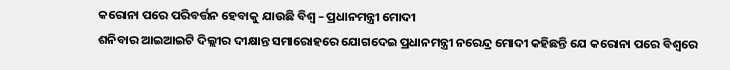କରୋନା ପରେ ପରିବର୍ତ୍ତନ ହେବାକୁ ଯାଉଛି ବିଶ୍ୱ – ପ୍ରଧାନମନ୍ତ୍ରୀ ମୋଦୀ
ଶନିବାର ଆଇଆଇଟି ଦିଲ୍ଲୀର ଦୀକ୍ଷାନ୍ତ ସମାରୋହରେ ଯୋଗଦେଇ ପ୍ରଧାନମନ୍ତ୍ରୀ ନରେନ୍ଦ୍ର ମୋଦୀ କହିଛନ୍ତି ଯେ କରୋନା ପରେ ବିଶ୍ୱରେ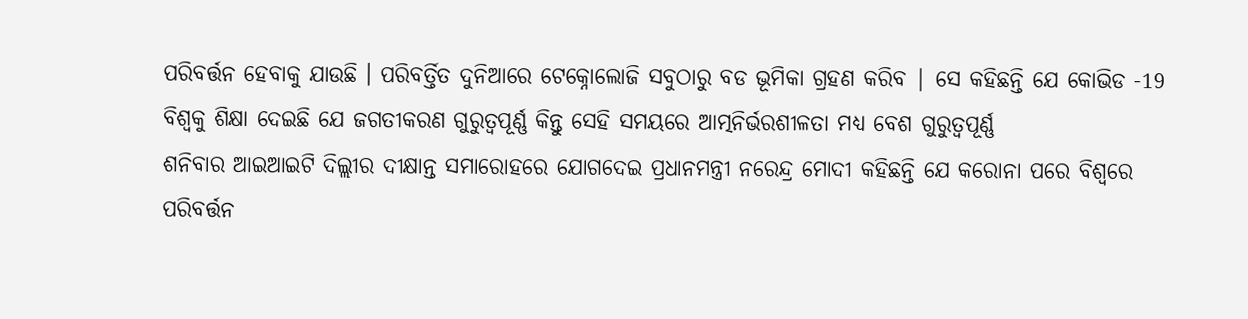ପରିବର୍ତ୍ତନ ହେବାକୁ ଯାଉଛି । ପରିବର୍ତ୍ତିତ ଦୁନିଆରେ ଟେକ୍ନୋଲୋଜି ସବୁଠାରୁ ବଡ ଭୂମିକା ଗ୍ରହଣ କରିବ | ସେ କହିଛନ୍ତି ଯେ କୋଭିଡ -19 ବିଶ୍ୱକୁ ଶିକ୍ଷା ଦେଇଛି ଯେ ଜଗତୀକରଣ ଗୁରୁତ୍ୱପୂର୍ଣ୍ଣ କିନ୍ତୁ ସେହି ସମୟରେ ଆତ୍ମନିର୍ଭରଶୀଳତା ମଧ୍ୟ ବେଶ ଗୁରୁତ୍ୱପୂର୍ଣ୍ଣ
ଶନିବାର ଆଇଆଇଟି ଦିଲ୍ଲୀର ଦୀକ୍ଷାନ୍ତ ସମାରୋହରେ ଯୋଗଦେଇ ପ୍ରଧାନମନ୍ତ୍ରୀ ନରେନ୍ଦ୍ର ମୋଦୀ କହିଛନ୍ତି ଯେ କରୋନା ପରେ ବିଶ୍ୱରେ ପରିବର୍ତ୍ତନ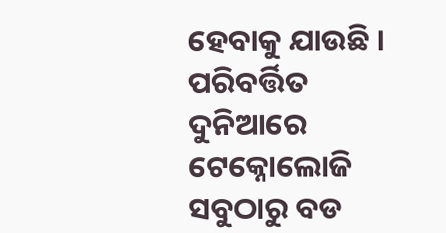ହେବାକୁ ଯାଉଛି । ପରିବର୍ତ୍ତିତ ଦୁନିଆରେ ଟେକ୍ନୋଲୋଜି ସବୁଠାରୁ ବଡ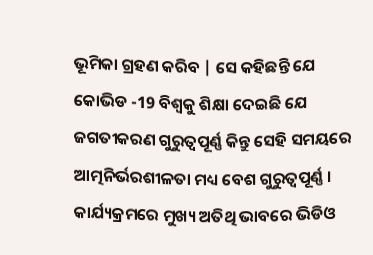ଭୂମିକା ଗ୍ରହଣ କରିବ | ସେ କହିଛନ୍ତି ଯେ କୋଭିଡ -19 ବିଶ୍ୱକୁ ଶିକ୍ଷା ଦେଇଛି ଯେ ଜଗତୀକରଣ ଗୁରୁତ୍ୱପୂର୍ଣ୍ଣ କିନ୍ତୁ ସେହି ସମୟରେ ଆତ୍ମନିର୍ଭରଶୀଳତା ମଧ୍ୟ ବେଶ ଗୁରୁତ୍ୱପୂର୍ଣ୍ଣ । କାର୍ଯ୍ୟକ୍ରମରେ ମୁଖ୍ୟ ଅତିଥି ଭାବରେ ଭିଡିଓ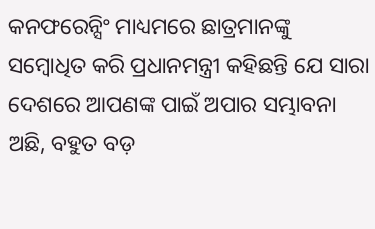କନଫରେନ୍ସିଂ ମାଧ୍ୟମରେ ଛାତ୍ରମାନଙ୍କୁ ସମ୍ବୋଧିତ କରି ପ୍ରଧାନମନ୍ତ୍ରୀ କହିଛନ୍ତି ଯେ ସାରା ଦେଶରେ ଆପଣଙ୍କ ପାଇଁ ଅପାର ସମ୍ଭାବନା ଅଛି, ବହୁତ ବଡ଼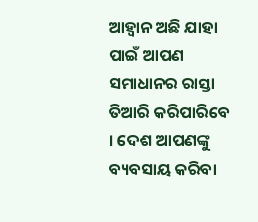ଆହ୍ୱାନ ଅଛି ଯାହା ପାଇଁ ଆପଣ ସମାଧାନର ରାସ୍ତା ତିଆରି କରିପାରିବେ । ଦେଶ ଆପଣଙ୍କୁ ବ୍ୟବସାୟ କରିବା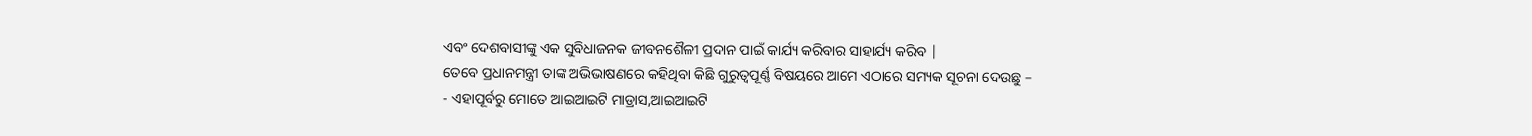ଏବଂ ଦେଶବାସୀଙ୍କୁ ଏକ ସୁବିଧାଜନକ ଜୀବନଶୈଳୀ ପ୍ରଦାନ ପାଇଁ କାର୍ଯ୍ୟ କରିବାର ସାହାର୍ଯ୍ୟ କରିବ |
ତେବେ ପ୍ରଧାନମନ୍ତ୍ରୀ ତାଙ୍କ ଅଭିଭାଷଣରେ କହିଥିବା କିଛି ଗୁରୁତ୍ୱପୂର୍ଣ୍ଣ ବିଷୟରେ ଆମେ ଏଠାରେ ସମ୍ୟକ ସୂଚନା ଦେଉଛୁ –
- ଏହାପୂର୍ବରୁ ମୋତେ ଆଇଆଇଟି ମାଡ୍ରାସ,ଆଇଆଇଟି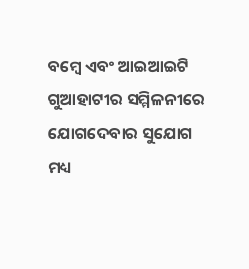ବମ୍ବେ ଏବଂ ଆଇଆଇଟି ଗୁଆହାଟୀର ସମ୍ମିଳନୀରେ ଯୋଗଦେବାର ସୁଯୋଗ ମଧ୍ୟ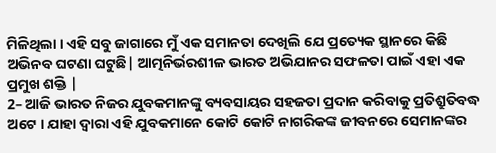ମିଳିଥିଲା । ଏହି ସବୁ ଜାଗାରେ ମୁଁ ଏକ ସମାନତା ଦେଖିଲି ଯେ ପ୍ରତ୍ୟେକ ସ୍ଥାନରେ କିଛି ଅଭିନବ ଘଟଣା ଘଟୁଛି| ଆତ୍ମନିର୍ଭରଶୀଳ ଭାରତ ଅଭିଯାନର ସଫଳତା ପାଇଁ ଏହା ଏକ ପ୍ରମୁଖ ଶକ୍ତି |
2– ଆଜି ଭାରତ ନିଜର ଯୁବକମାନଙ୍କୁ ବ୍ୟବସାୟର ସହଜତା ପ୍ରଦାନ କରିବାକୁ ପ୍ରତିଶ୍ରୁତିବଦ୍ଧ ଅଟେ । ଯାହା ଦ୍ୱାରା ଏହି ଯୁବକମାନେ କୋଟି କୋଟି ନାଗରିକଙ୍କ ଜୀବନରେ ସେମାନଙ୍କର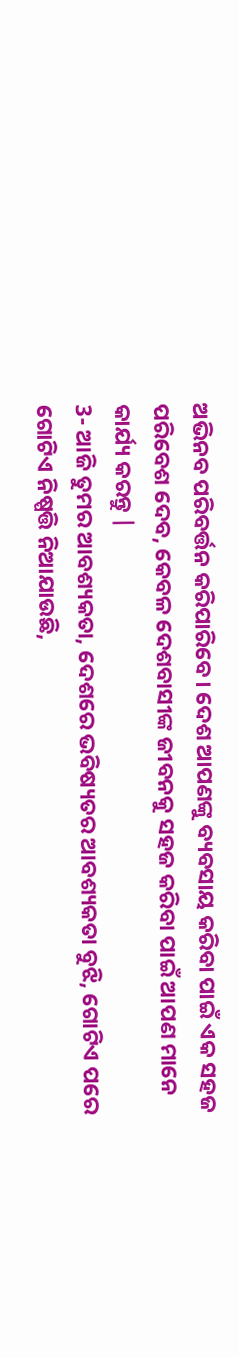ଅଭିନବ ପରିବର୍ତ୍ତନ କରିପାରିବେ। ଦେଶ ଆପଣଙ୍କୁ ବ୍ୟବସାୟ କରିବା ପାଇଁ ଏକ ସହଜ ପରିବେଶ ଦେବ, କେବଳ ଦେଶବାସୀଙ୍କ ଜୀବନକୁ ସହଜ କରିବା ପାଇଁ ଆପଣ ମାନେ କାର୍ଯ୍ୟ କରନ୍ତୁ |
3- ଆଜି ତୁମର ଆବଶ୍ୟକତା, ଦେଶରେ ଭବିଷ୍ୟତର ଆବଶ୍ୟକତା ବୁଝି, ଗୋଟିଏ ପରେ ଗୋଟିଏ ନିଷ୍ପତ୍ତି ନିଆଯାଉଛି,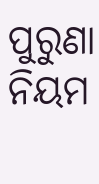ପୁରୁଣା ନିୟମ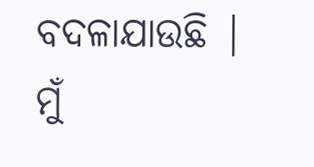ବଦଳାଯାଉଛି | ମୁଁ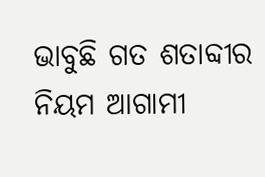ଭାବୁଛି ଗତ ଶତାବ୍ଦୀର ନିୟମ ଆଗାମୀ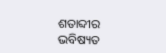ଶତାବ୍ଦୀର ଭବିଷ୍ୟତ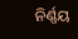ନିର୍ଣ୍ଣୟ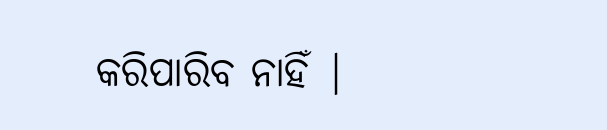କରିପାରିବ ନାହିଁ |